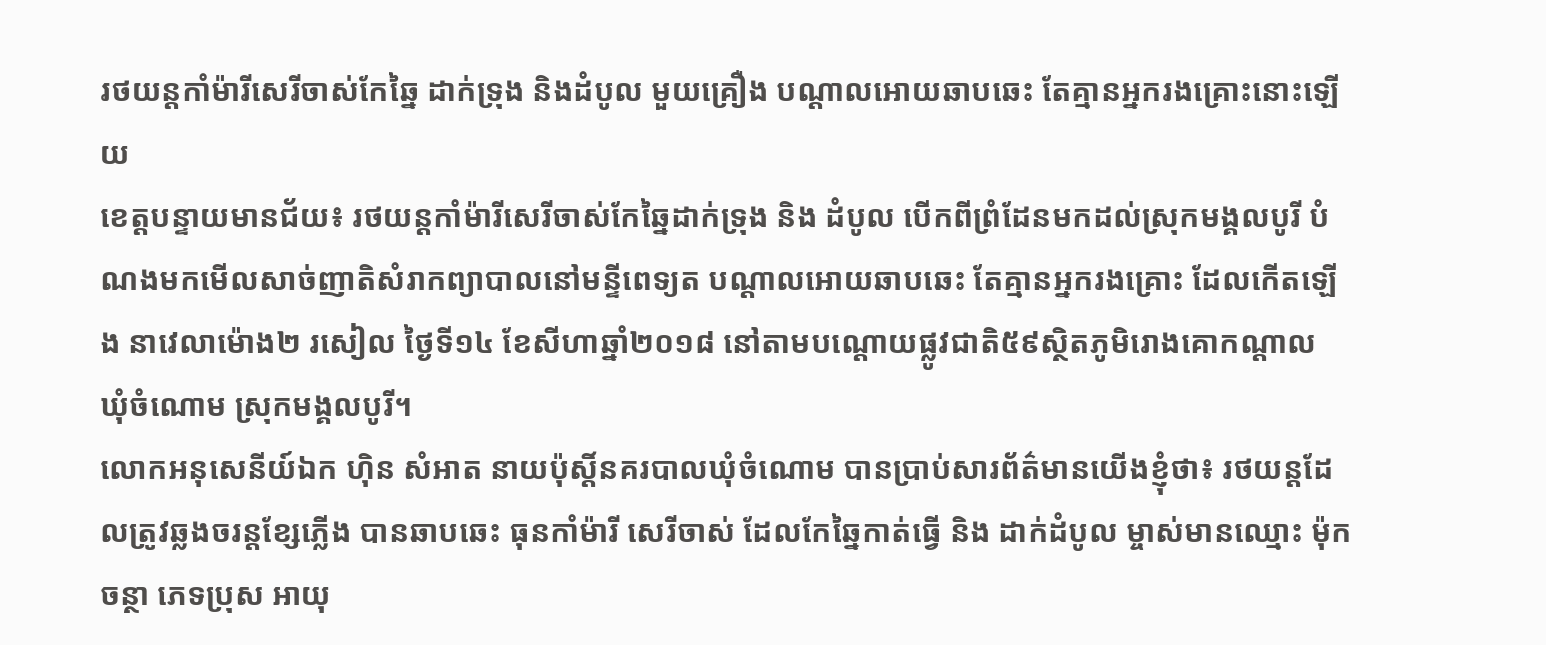រថយន្តកាំម៉ារីសេរីចាស់កែឆ្នៃ ដាក់ទ្រុង និងដំបូល មួយគ្រឿង បណ្តាលអោយឆាបឆេះ តែគ្មានអ្នករងគ្រោះនោះឡើយ
ខេត្តបន្ទាយមានជ័យ៖ រថយន្តកាំម៉ារីសេរីចាស់កែឆ្នៃដាក់ទ្រុង និង ដំបូល បើកពីព្រំដែនមកដល់ស្រុកមង្គលបូរី បំណងមកមើលសាច់ញាតិសំរាកព្យាបាលនៅមន្ទីពេទ្យត បណ្តាលអោយឆាបឆេះ តែគ្មានអ្នករងគ្រោះ ដែលកើតឡើង នាវេលាម៉ោង២ រសៀល ថ្ងៃទី១៤ ខែសីហាឆ្នាំ២០១៨ នៅតាមបណ្តោយផ្លូវជាតិ៥៩ស្ថិតភូមិរោងគោកណ្តាល ឃុំចំណោម ស្រុកមង្គលបូរី។
លោកអនុសេនីយ៍ឯក ហ៊ិន សំអាត នាយប៉ុស្តិ៍នគរបាលឃុំចំណោម បានប្រាប់សារព័ត៌មានយើងខ្ញុំថា៖ រថយន្តដែលត្រូវឆ្លងចរន្តខ្សែភ្លើង បានឆាបឆេះ ធុនកាំម៉ារី សេរីចាស់ ដែលកែឆ្នៃកាត់ធ្វើ និង ដាក់ដំបូល ម្ចាស់មានឈ្មោះ ម៉ុក ចន្ថា ភេទប្រុស អាយុ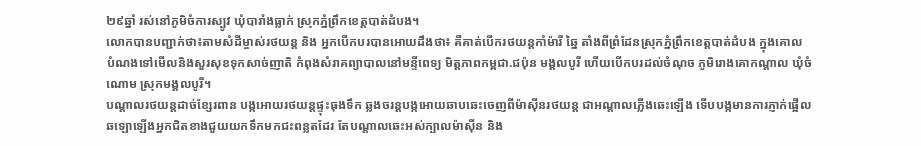២៩ឆ្នាំ រស់នៅភូមិចំការស្បូវ ឃុំបារាំងធ្លាក់ ស្រុកភ្នំព្រឹកខេត្តបាត់ដំបង។
លោកបានបញ្ជាក់ថា៖តាមសំដីម្ចាស់រថយន្ត និង អ្នកបើកបរបានអោយដឹងថា៖ គឺគាត់បើករថយន្តកាំម៉ារី ឆ្នៃ តាំងពីព្រំដែនស្រុកភ្នំព្រឹកខេត្តបាត់ដំបង ក្នុងគោល បំណងទៅមើលនិងសួរសុខទុកសាច់ញាតិ កំពុងសំរាគព្យាបាលនៅមន្ទីពេទ្យ មិត្តភាពកម្ពជា.ជប៉ុន មង្គលបូរី ហើយបើកបរដល់ចំណុច ភូមិរោងគោកណ្តាល ឃុំចំណោម ស្រុកមង្គលបូរី។
បណ្តាលរថយន្តដាច់ខ្សែរពាន បង្កអោយរថយន្តផ្ទុះធុងទឹក ឆ្លងចរន្តបង្កអោយឆាបឆេះចេញពីម៉ាស៊ីនរថយន្ត ជាអណ្តាលភ្លើងឆេះឡើង ទើបបង្កមានការភ្ញាក់ផ្អើល ឆឡោឡើងអ្នកជិតខាងជួយយកទឹកមកជះពន្លតដែរ តែបណ្តាលឆេះអស់ក្បាលម៉ាស៊ីន និង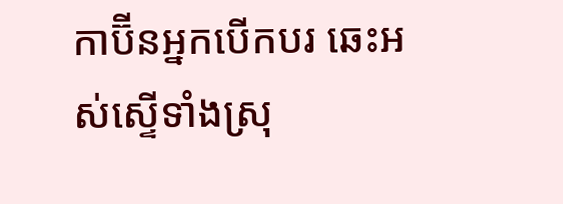កាប៊ីនអ្នកបើកបរ ឆេះអស់ស្ទើទាំងស្រុ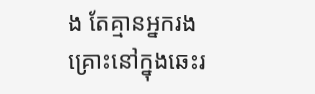ង តែគ្មានអ្នករងគ្រោះនៅក្នុងឆេះរ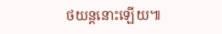ថយន្តនោះឡើយ៕